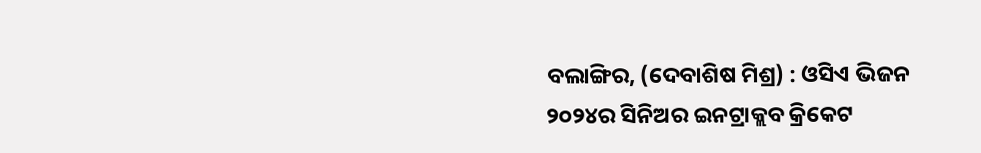ବଲାଙ୍ଗିର, (ଦେବାଶିଷ ମିଶ୍ର) : ଓସିଏ ଭିଜନ ୨୦୨୪ର ସିନିଅର ଇନଟ୍ରାକ୍ଲବ କ୍ରିକେଟ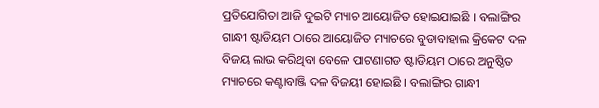ପ୍ରତିଯୋଗିତା ଆଜି ଦୁଇଟି ମ୍ୟାଚ ଆୟୋଜିତ ହୋଇଯାଇଛି । ବଲାଙ୍ଗିର ଗାନ୍ଧୀ ଷ୍ଟାଡିୟମ ଠାରେ ଆୟୋଜିତ ମ୍ୟାଚରେ ବୁଡାବାହାଲ କ୍ରିକେଟ ଦଳ ବିଜୟ ଲାଭ କରିଥିବା ବେଳେ ପାଟଣାଗଡ ଷ୍ଟାଡିୟମ ଠାରେ ଅନୁଷ୍ଠିତ ମ୍ୟାଚରେ କଣ୍ଟାବାଞ୍ଜି ଦଳ ବିଜୟୀ ହୋଇଛି । ବଲାଙ୍ଗିର ଗାନ୍ଧୀ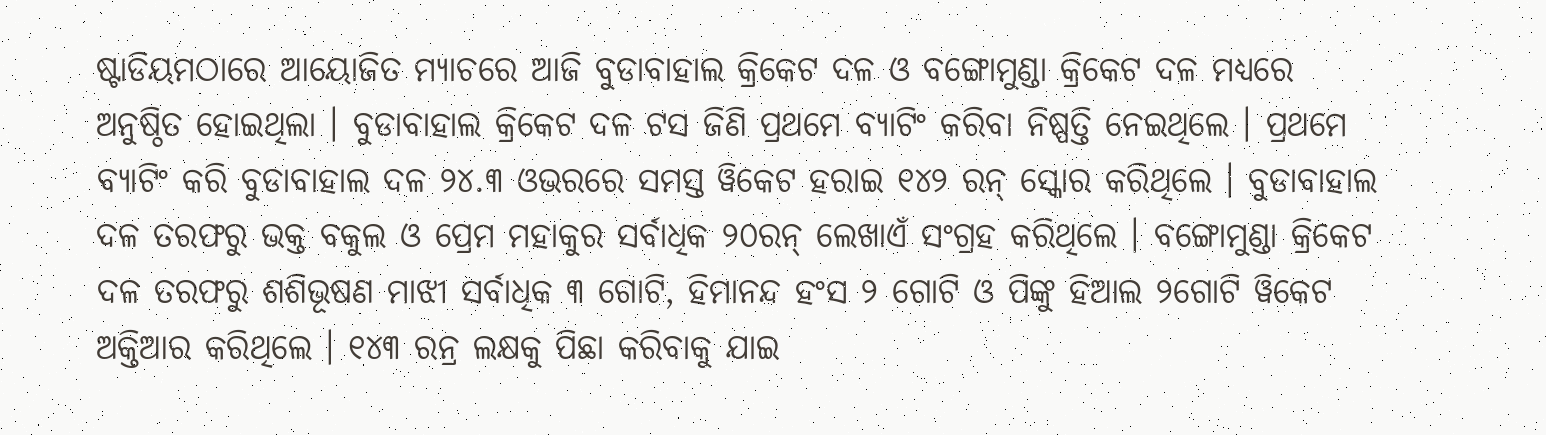ଷ୍ଟାଡିୟମଠାରେ ଆୟୋଜିତ ମ୍ୟାଚରେ ଆଜି ବୁଡାବାହାଲ କ୍ରିକେଟ ଦଳ ଓ ବଙ୍ଗୋମୁଣ୍ଡା କ୍ରିକେଟ ଦଳ ମଧ୍ୟରେ ଅନୁଷ୍ଠିତ ହୋଇଥିଲା । ବୁଡାବାହାଲ କ୍ରିକେଟ ଦଳ ଟସ ଜିଣି ପ୍ରଥମେ ବ୍ୟାଟିଂ କରିବା ନିଷ୍ପତ୍ତି ନେଇଥିଲେ । ପ୍ରଥମେ ବ୍ୟାଟିଂ କରି ବୁଡାବାହାଲ ଦଳ ୨୪.୩ ଓଭରରେ ସମସ୍ତ ୱିକେଟ ହରାଇ ୧୪୨ ରନ୍ ସ୍କୋର କରିଥିଲେ । ବୁଡାବାହାଲ ଦଳ ତରଫରୁ ଭକ୍ତ ବକୁଲ ଓ ପ୍ରେମ ମହାକୁର ସର୍ବାଧିକ ୨୦ରନ୍ ଲେଖାଏଁ ସଂଗ୍ରହ କରିଥିଲେ । ବଙ୍ଗୋମୁଣ୍ଡା କ୍ରିକେଟ ଦଳ ତରଫରୁ ଶଶିଭୂଷଣ ମାଝୀ ସର୍ବାଧିକ ୩ ଗୋଟି, ହିମାନନ୍ଦ ହଂସ ୨ ଗୋଟି ଓ ପିଙ୍କୁ ହିଆଲ ୨ଗୋଟି ୱିକେଟ ଅକ୍ତିଆର କରିଥିଲେ । ୧୪୩ ରନ୍ର ଲକ୍ଷକୁ ପିଛା କରିବାକୁ ଯାଇ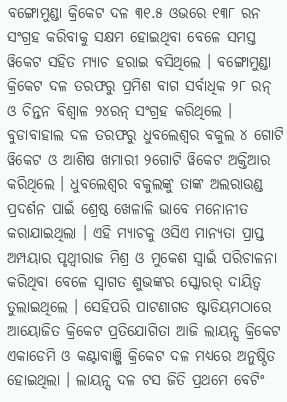ବଙ୍ଗୋମୁଣ୍ଡା କ୍ରିକେଟ ଦଳ ୩୧.୫ ଓଭରେ ୧୩୮ ରନ ସଂଗ୍ରହ କରିବାକୁ ସକ୍ଷମ ହୋଇଥିବା ବେଳେ ସମସ୍ତ ୱିକେଟ ସହିତ ମ୍ୟାଚ ହରାଇ ବସିଥିଲେ । ବଙ୍ଗୋମୁଣ୍ଡା କ୍ରିକେଟ ଦଳ ତରଫରୁ ପ୍ରମିଶ ବାଗ ସର୍ବାଧିକ ୨୮ ରନ୍ ଓ ଚିନ୍ତନ ବିଶ୍ୱାଳ ୨୪ରନ୍ ସଂଗ୍ରହ କରିଥିଲେ । ବୁଡାବାହାଲ ଦଳ ତରଫରୁ ଧୁବଲେଶ୍ୱର ବକୁଲ ୪ ଗୋଟି ୱିକେଟ ଓ ଆଶିଷ ଖମାରୀ ୨ଗୋଟି ୱିକେଟ ଅକ୍ତିଆର କରିଥିଲେ । ଧୁବଲେଶ୍ୱର ବକୁଲଙ୍କୁ ତାଙ୍କ ଅଲରାଉଣ୍ଡ ପ୍ରଦର୍ଶନ ପାଇଁ ଶ୍ରେଷ୍ଠ ଖେଳାଳି ଭାବେ ମନୋନୀତ କରାଯାଇଥିଲା । ଏହି ମ୍ୟାଚକୁ ଓସିଏ ମାନ୍ୟତା ପ୍ରାପ୍ତ ଅମ୍ପୟାର ପୃଥ୍ୱୀରାଜ ମିଶ୍ର ଓ ମୁକେଶ ସ୍ୱାଇଁ ପରିଚାଳନା କରିଥିବା ବେଳେ ସ୍ୱାଗତ ଶୁଭଙ୍କର ସ୍କୋରର୍ ଦାୟିତ୍ୱ ତୁଲାଇଥିଲେ । ସେହିପରି ପାଟଣାଗଡ ଷ୍ଟାଡିୟମଠାରେ ଆୟୋଜିତ କ୍ରିକେଟ ପ୍ରତିଯୋଗିତା ଆଜି ଲାୟନ୍ସ କ୍ରିକେଟ ଏକାଡେମି ଓ କଣ୍ଟାବାଞ୍ଜି କ୍ରିକେଟ ଦଳ ମଧ୍ୟରେ ଅନୁଷ୍ଠିତ ହୋଇଥିଲା । ଲାୟନ୍ସ ଦଳ ଟସ ଜିତି ପ୍ରଥମେ ବେଟିଂ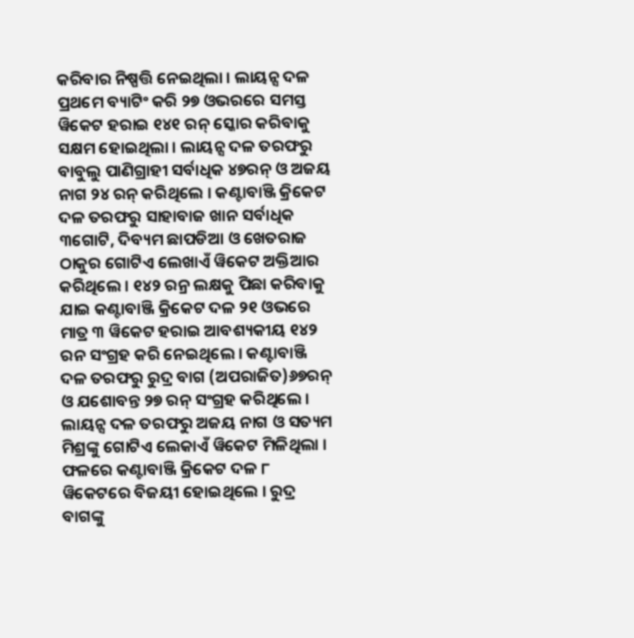କରିବାର ନିଷ୍ପତ୍ତି ନେଇଥିଲା । ଲାୟନ୍ସ ଦଳ ପ୍ରଥମେ ବ୍ୟାଟିଂ କରି ୨୭ ଓଭରରେ ସମସ୍ତ ୱିକେଟ ହରାଇ ୧୪୧ ରନ୍ ସ୍କୋର କରିବାକୁ ସକ୍ଷମ ହୋଇଥିଲା । ଲାୟନ୍ସ ଦଳ ତରଫରୁ ବାବୁଲୁ ପାଣିଗ୍ରାହୀ ସର୍ବାଧିକ ୪୭ରନ୍ ଓ ଅଜୟ ନାଗ ୨୪ ରନ୍ କରିଥିଲେ । କଣ୍ଟାବାଞ୍ଜି କ୍ରିକେଟ ଦଳ ତରଫରୁ ସାହାବାଜ ଖାନ ସର୍ବାଧିକ ୩ଗୋଟି, ଦିବ୍ୟମ ଛାପଡିଆ ଓ ଖେତରାଜ ଠାକୁର ଗୋଟିଏ ଲେଖାଏଁ ୱିକେଟ ଅକ୍ତିଆର କରିଥିଲେ । ୧୪୨ ରନ୍ର ଲକ୍ଷକୁ ପିଛା କରିବାକୁ ଯାଇ କଣ୍ଟାବାଞ୍ଜି କ୍ରିକେଟ ଦଳ ୨୧ ଓଭରେ ମାତ୍ର ୩ ୱିକେଟ ହରାଇ ଆବଶ୍ୟକୀୟ ୧୪୨ ରନ ସଂଗ୍ରହ କରି ନେଇଥିଲେ । କଣ୍ଟାବାଞ୍ଜି ଦଳ ତରଫରୁ ରୁଦ୍ର ବାଗ (ଅପରାଜିତ)୬୭ରନ୍ ଓ ଯଶୋବନ୍ତ ୨୭ ରନ୍ ସଂଗ୍ରହ କରିଥିଲେ । ଲାୟନ୍ସ ଦଳ ତରଫରୁ ଅଜୟ ନାଗ ଓ ସତ୍ୟମ ମିଶ୍ରଙ୍କୁ ଗୋଟିଏ ଲେକାଏଁ ୱିକେଟ ମିଳିଥିଲା । ଫଳରେ କଣ୍ଟାବାଞ୍ଜି କ୍ରିକେଟ ଦଳ ୮ ୱିକେଟରେ ବିଜୟୀ ହୋଇଥିଲେ । ରୁଦ୍ର ବାଗଙ୍କୁ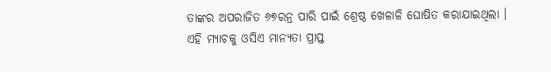ତାଙ୍କର ଅପରାଜିତ ୬୭ରନ୍ର ପାରି ପାଇଁ ଶ୍ରେଷ୍ଠ ଖେଳାଳି ଘୋଷିତ କରାଯାଇଥିଲା । ଏହି ମ୍ୟାଚକୁ ଓସିଏ ମାନ୍ୟତା ପ୍ରାପ୍ତ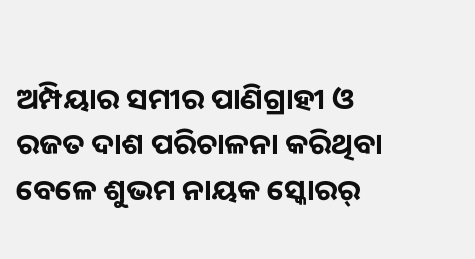ଅମ୍ପିୟାର ସମୀର ପାଣିଗ୍ରାହୀ ଓ ରଜତ ଦାଶ ପରିଚାଳନା କରିଥିବା ବେଳେ ଶୁଭମ ନାୟକ ସ୍କୋରର୍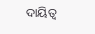ଦାୟିତ୍ୱ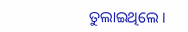ତୁଲାଇଥିଲେ ।